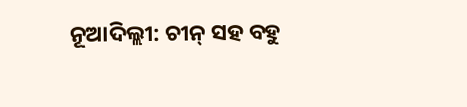ନୂଆଦିଲ୍ଲୀ: ଚୀନ୍ ସହ ବହୁ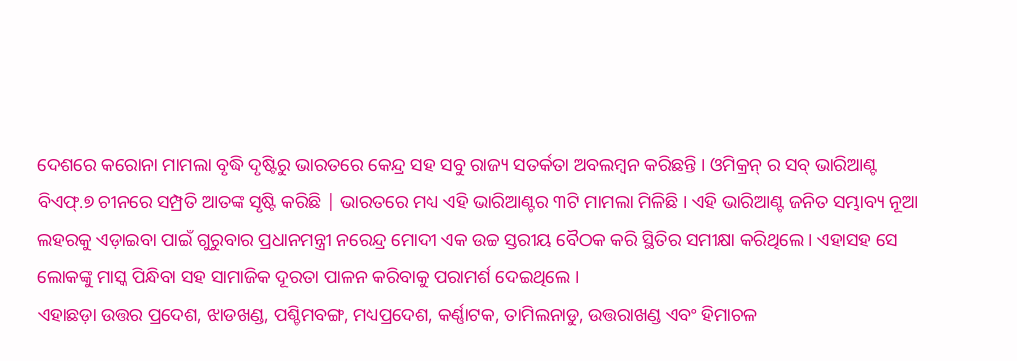ଦେଶରେ କରୋନା ମାମଲା ବୃଦ୍ଧି ଦୃଷ୍ଟିରୁ ଭାରତରେ କେନ୍ଦ୍ର ସହ ସବୁ ରାଜ୍ୟ ସତର୍କତା ଅବଲମ୍ବନ କରିଛନ୍ତି । ଓମିକ୍ରନ୍ ର ସବ୍ ଭାରିଆଣ୍ଟ ବିଏଫ୍.୭ ଚୀନରେ ସମ୍ପ୍ରତି ଆତଙ୍କ ସୃଷ୍ଟି କରିଛି | ଭାରତରେ ମଧ୍ୟ ଏହି ଭାରିଆଣ୍ଟର ୩ଟି ମାମଲା ମିଳିଛି । ଏହି ଭାରିଆଣ୍ଟ ଜନିତ ସମ୍ଭାବ୍ୟ ନୂଆ ଲହରକୁ ଏଡ଼ାଇବା ପାଇଁ ଗୁରୁବାର ପ୍ରଧାନମନ୍ତ୍ରୀ ନରେନ୍ଦ୍ର ମୋଦୀ ଏକ ଉଚ୍ଚ ସ୍ତରୀୟ ବୈଠକ କରି ସ୍ଥିତିର ସମୀକ୍ଷା କରିଥିଲେ । ଏହାସହ ସେ ଲୋକଙ୍କୁ ମାସ୍କ ପିନ୍ଧିବା ସହ ସାମାଜିକ ଦୂରତା ପାଳନ କରିବାକୁ ପରାମର୍ଶ ଦେଇଥିଲେ ।
ଏହାଛଡ଼ା ଉତ୍ତର ପ୍ରଦେଶ, ଝାଡଖଣ୍ଡ, ପଶ୍ଚିମବଙ୍ଗ, ମଧ୍ୟପ୍ରଦେଶ, କର୍ଣ୍ଣାଟକ, ତାମିଲନାଡୁ, ଉତ୍ତରାଖଣ୍ଡ ଏବଂ ହିମାଚଳ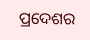ପ୍ରଦେଶର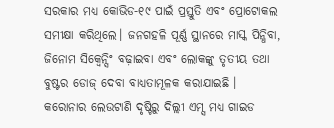ସରକାର ମଧ୍ୟ କୋଭିଡ-୧୯ ପାଇଁ ପ୍ରସ୍ତୁତି ଏବଂ ପ୍ରୋଟୋକଲ ସମୀକ୍ଷା କରିଥିଲେ। ଜନଗହଳି ପୂର୍ଣ୍ଣ ସ୍ଥାନରେ ମାସ୍କ ପିନ୍ଧିବା, ଜିନୋମ ସିକ୍ବେନ୍ସିଂ ବଢ଼ାଇବା ଏବଂ ଲୋକଙ୍କୁ ତୃତୀୟ ତଥା ବୁଷ୍ଟର ଡୋଜ୍ ଦେବା ବାଧ୍ୟତାମୂଳକ କରାଯାଇଛି ।
କରୋନାର ଲେଉଟାଣି ଦୃଷ୍ଟିରୁ ଦିଲ୍ଲୀ ଏମ୍ସ ମଧ୍ୟ ଗାଇଡ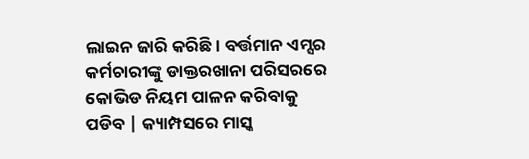ଲାଇନ ଜାରି କରିଛି। ବର୍ତ୍ତମାନ ଏମ୍ସର କର୍ମଚାରୀଙ୍କୁ ଡାକ୍ତରଖାନା ପରିସରରେ କୋଭିଡ ନିୟମ ପାଳନ କରିବାକୁ ପଡିବ | କ୍ୟାମ୍ପସରେ ମାସ୍କ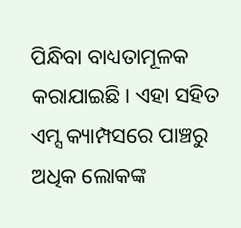ପିନ୍ଧିବା ବାଧ୍ୟତାମୂଳକ କରାଯାଇଛି। ଏହା ସହିତ ଏମ୍ସ କ୍ୟାମ୍ପସରେ ପାଞ୍ଚରୁ ଅଧିକ ଲୋକଙ୍କ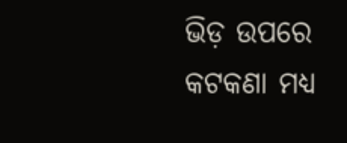ଭିଡ଼ ଉପରେ କଟକଣା ମଧ୍ୟ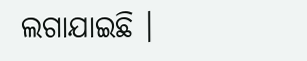ଲଗାଯାଇଛି ।